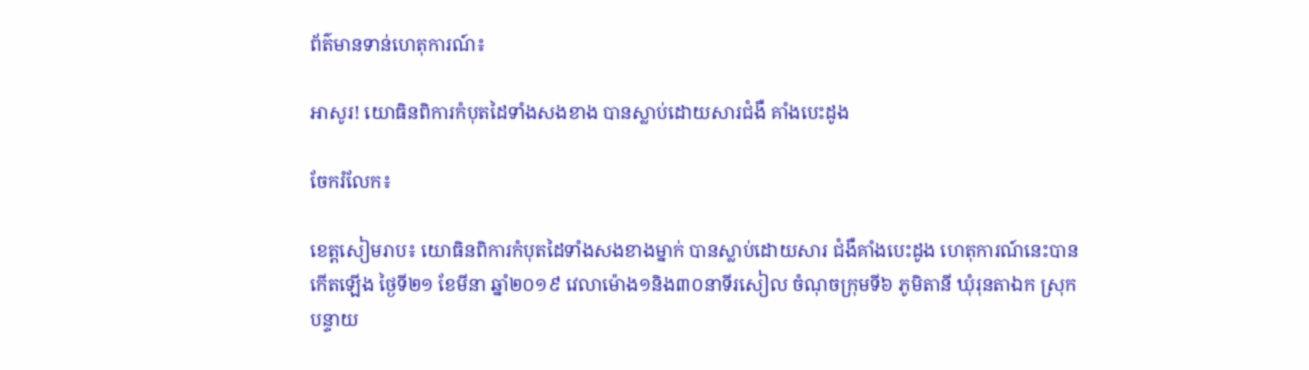ព័ត៌មានទាន់ហេតុការណ៍៖

អាសូរ! យោធិនពិការកំបុតដៃទាំងសងខាង បានស្លាប់ដោយសារជំងឺ គាំងបេះដូង

ចែករំលែក៖

ខេត្តសៀមរាប៖ យោធិនពិការកំបុតដៃទាំងសងខាងម្នាក់ បានស្លាប់ដោយសារ ជំងឺគាំងបេះដូង ហេតុការណ៍នេះបានកើតឡើង ថ្ងៃទី២១ ខែមីនា ឆ្នាំ២០១៩ វេលាម៉ោង១និង៣០នាទីរសៀល ចំណុចក្រុមទី៦ ភូមិតានី ឃុំរុនតាឯក ស្រុកបន្ទាយ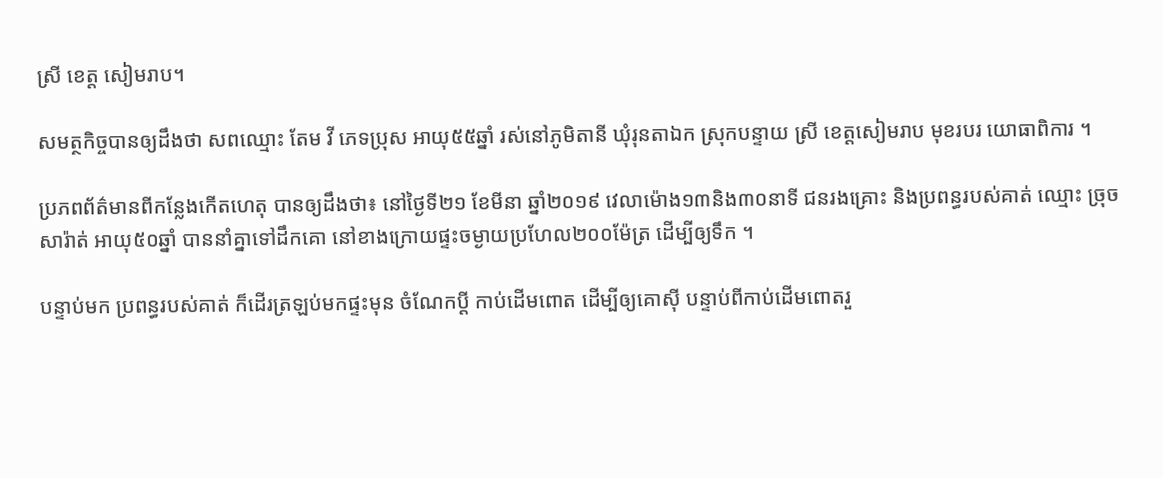ស្រី ខេត្ត សៀមរាប។

សមត្ថកិច្ចបានឲ្យដឹងថា សពឈ្មោះ តែម វី ភេទប្រុស អាយុ៥៥ឆ្នាំ រស់នៅភូមិតានី ឃុំរុនតាឯក ស្រុកបន្ទាយ ស្រី ខេត្តសៀមរាប មុខរបរ យោធាពិការ ។

ប្រភពព័ត៌មានពីកន្លែងកើតហេតុ បានឲ្យដឹងថា៖ នៅថ្ងៃទី២១ ខែមីនា ឆ្នាំ២០១៩ វេលាម៉ោង១៣និង៣០នាទី ជនរងគ្រោះ និងប្រពន្ធរបស់គាត់ ឈ្មោះ ច្រុច សារ៉ាត់ អាយុ៥០ឆ្នាំ បាននាំគ្នាទៅដឹកគោ នៅខាងក្រោយផ្ទះចម្ងាយប្រហែល២០០ម៉ែត្រ ដើម្បីឲ្យទឹក ។

បន្ទាប់មក ប្រពន្ធរបស់គាត់ ក៏ដើរត្រឡប់មកផ្ទះមុន ចំណែកប្ដី កាប់ដើមពោត ដើម្បីឲ្យគោស៊ី បន្ទាប់ពីកាប់ដើមពោតរួ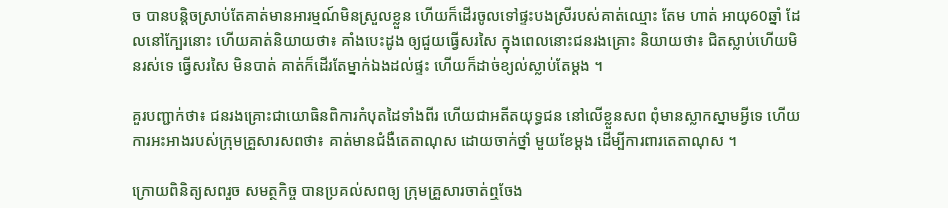ច បានបន្តិចស្រាប់តែគាត់មានអារម្មណ៍មិនស្រួលខ្លួន ហើយក៏ដើរចូលទៅផ្ទះបងស្រីរបស់គាត់ឈ្មោះ តែម ហាត់ អាយុ60ឆ្នាំ ដែលនៅក្បែរនោះ ហើយគាត់និយាយថា៖ គាំងបេះដូង ឲ្យជួយធ្វើសរសៃ ក្នុងពេលនោះជនរងគ្រោះ និយាយថា៖ ជិតស្លាប់ហើយមិនរស់ទេ ធ្វើសរសៃ មិនបាត់ គាត់ក៏ដើរតែម្នាក់ឯងដល់ផ្ទះ ហើយក៏ដាច់ខ្យល់ស្លាប់តែម្ដង ។

គួរបញ្ជាក់ថា៖ ជនរងគ្រោះជាយោធិនពិការកំបុតដៃទាំងពីរ ហើយជាអតីតយុទ្ធជន នៅលើខ្លួនសព ពុំមានស្លាកស្នាមអ្វីទេ ហើយការអះអាងរបស់ក្រុមគ្រួសារសពថា៖ គាត់មានជំងឺតេតាណុស ដោយចាក់ថ្នាំ មួយខែម្ដង ដើម្បីការពារតេតាណុស ។

ក្រោយពិនិត្យសពរួច សមត្ថកិច្ច បានប្រគល់សពឲ្យ ក្រុមគ្រួសារចាត់ឮចែង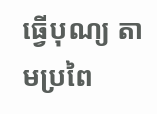ធ្វើបុណ្យ តាមប្រពៃ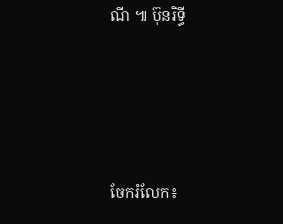ណី ៕ ប៊ុនរិទ្ធី




ចែករំលែក៖